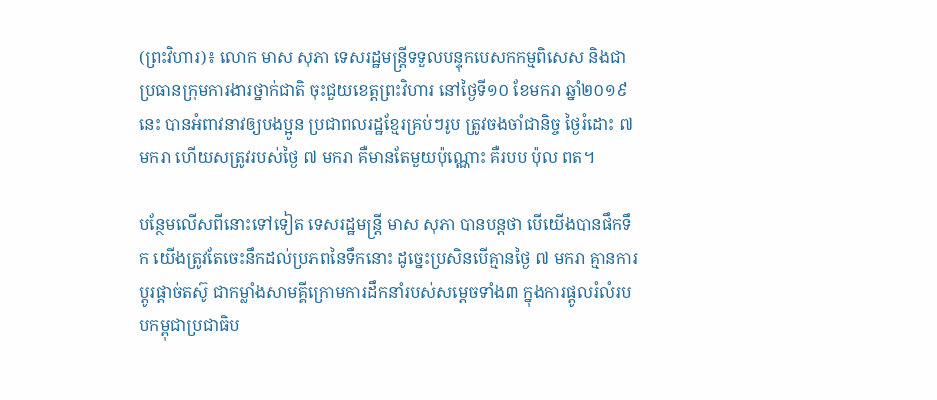(ព្រះវិហារ)៖ លោក មាស សុភា ទេសរដ្ឋមន្ត្រីទទួលបន្ទុកបេសកកម្មពិសេស និងជាប្រធានក្រុមការងារថ្នាក់ជាតិ ចុះជួយខេត្តព្រះវិហារ នៅថ្ងៃទី១០ ខែមករា ឆ្នាំ២០១៩នេះ បានអំពាវនាវឲ្យបងប្អូន ប្រជាពលរដ្ឋខ្មែរគ្រប់ៗរូប ត្រូវចងចាំជានិច្ច ថ្ងៃរំដោះ ៧ មករា ហើយសត្រូវរបស់ថ្ងៃ ៧ មករា គឺមានតែមួយប៉ុណ្ណោះ គឺរបប ប៉ុល ពត។

បន្ថែមលើសពីនោះទៅទៀត ទេសរដ្ឋមន្ត្រី មាស សុភា បានបន្ដថា បើយើងបានផឹកទឹក យើងត្រូវតែចេះនឹកដល់ប្រភពនៃទឹកនោះ ដូច្នេះប្រសិនបើគ្មានថ្ងៃ ៧ មករា គ្មានការប្តូរផ្តាច់តស៊ូ ជាកម្លាំងសាមគ្គីក្រោមការដឹកនាំរបស់សម្តេចទាំង៣ ក្នុងការផ្តូលរំលំរបបកម្ពុជាប្រជាធិប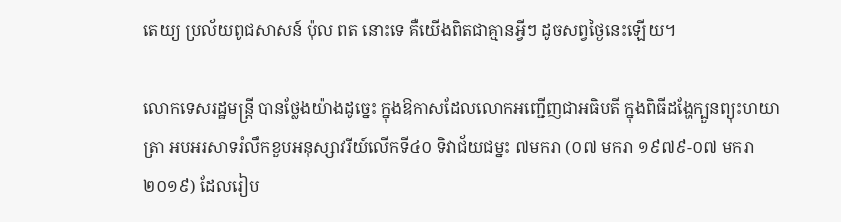តេយ្យ ប្រល័យពូជសាសន៍ ប៉ុល ពត នោះទេ គឺយើងពិតជាគ្មានអ្វីៗ ដូចសព្វថ្ងៃនេះឡើយ។

លោកទេសរដ្ឋមន្ត្រី បានថ្លែងយ៉ាងដូច្នេះ ក្នុងឱកាសដែលលោកអញ្ជើញជាអធិបតី ក្នុងពិធីដង្ហែក្បួនព្យុះហយាត្រា អបអរសាទរំលឹកខួបអនុស្សាវរីយ៍លើកទី៤០ ទិវាជ័យជម្នះ ៧មករា (០៧ មករា ១៩៧៩-០៧ មករា ២០១៩) ដែលរៀប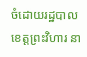ចំដោយរដ្ឋបាលខេត្តព្រះវិហារ នា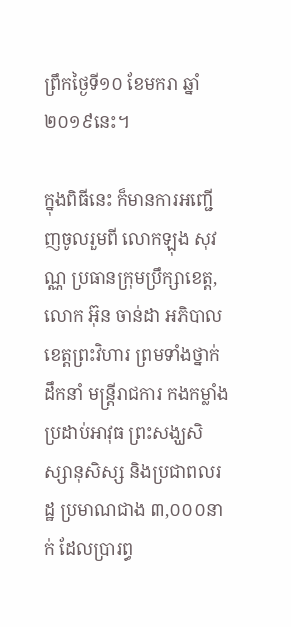ព្រឹកថ្ងៃទី១០ ខែមករា ឆ្នាំ២០១៩នេះ។

ក្នុងពិធីនេះ ក៏មានការអញ្ជើញចូលរួមពី លោកឡុង សុវណ្ណ ប្រធានក្រុមប្រឹក្សាខេត្ត, លោក អ៊ុន ចាន់ដា អភិបាលខេត្តព្រះវិហារ ព្រមទាំងថ្នាក់ដឹកនាំ មន្ត្រីរាជការ កងកម្លាំងប្រដាប់អាវុធ ព្រះសង្ឃសិស្សានុសិស្ស និងប្រជាពលរដ្ឋ ប្រមាណជាង ៣,០០០នាក់ ដែលប្រារព្ធ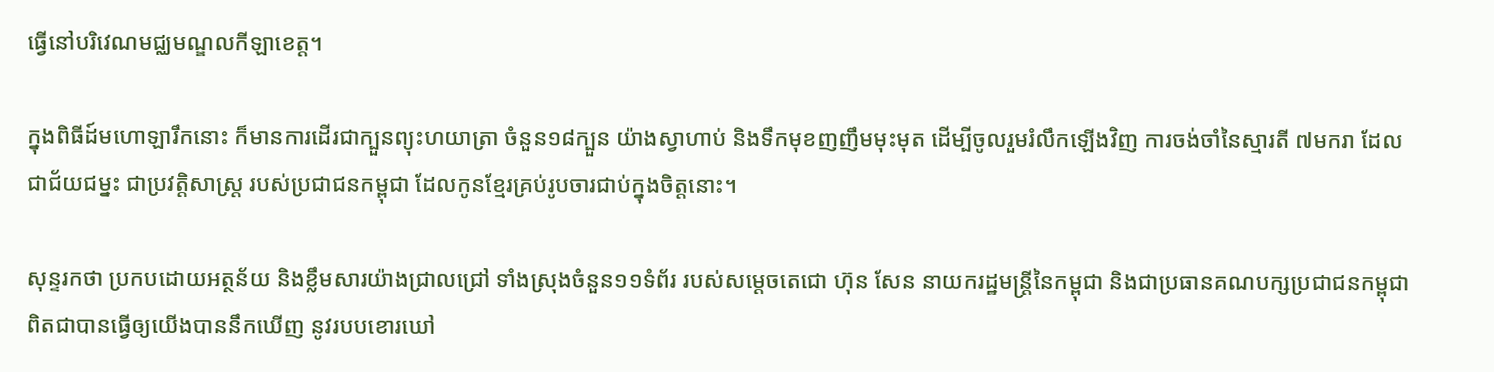ធ្វើនៅបរិវេណមជ្ឈមណ្ឌលកីឡាខេត្ត។

ក្នុងពិធីដ៍មហោឡារឹកនោះ ក៏មានការដើរជាក្បួនព្យុះហយាត្រា ចំនួន១៨ក្បួន យ៉ាងស្វាហាប់ និងទឹកមុខញញឹមមុះមុត ដើម្បីចូលរួមរំលឹកឡើងវិញ ការចង់ចាំនៃស្មារតី ៧មករា ដែលជាជ័យជម្នះ ជាប្រវត្តិសាស្ត្រ របស់ប្រជាជនកម្ពុជា ដែលកូនខ្មែរគ្រប់រូបចារជាប់ក្នុងចិត្តនោះ។

សុន្ទរកថា ប្រកបដោយអត្ថន័យ និងខ្លឹមសារយ៉ាងជ្រាលជ្រៅ ទាំងស្រុងចំនួន១១ទំព័រ របស់សម្ដេចតេជោ ហ៊ុន សែន នាយករដ្ឋមន្ត្រីនៃកម្ពុជា និងជាប្រធានគណបក្សប្រជាជនកម្ពុជា ពិតជាបានធ្វើឲ្យយើងបាននឹកឃើញ នូវរបបខោរឃៅ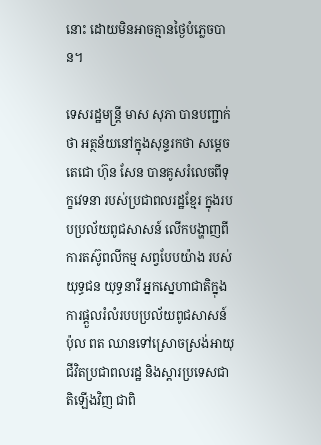នោះ ដោយមិនអាចគ្មានថ្ងៃបំភ្លេចបាន។

ទេសរដ្ឋមន្ត្រី មាស សុភា បានបញ្ជាក់ថា អត្ថន័យនៅក្នុងសុន្ទរកថា សម្តេចតេជោ ហ៊ុន សែន បានគូសរំលេចពីទុក្ខវេទនា របស់ប្រជាពលរដ្ឋខ្មែរ ក្នុងរបបប្រល័យពូជសាសន៍ លើកបង្ហាញពីការតស៊ូពលីកម្ម សព្វបែបយ៉ាង របស់យុទ្ធជន យុទ្ធនារី អ្នកស្នេហាជាតិក្នុងការផ្តួលរំលំរបបប្រល័យពូជសាសន៍ ប៉ុល ពត ឈានទៅស្រោចស្រង់អាយុជីវិតប្រជាពលរដ្ឋ និងស្តារប្រទេសជាតិឡើងវិញ ជាពិ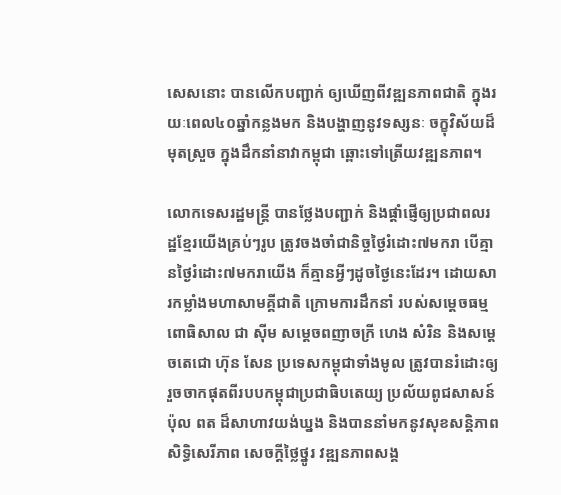សេសនោះ បានលើកបញ្ជាក់ ឲ្យឃើញពីវឌ្ឍនភាពជាតិ ក្នុងរយៈពេល៤០ឆ្នាំកន្លងមក និងបង្ហាញនូវទស្សនៈ ចក្ខុវិស័យដ៏មុតស្រួច ក្នុងដឹកនាំនាវាកម្ពុជា ឆ្ពោះទៅត្រើយវឌ្ឍនភាព។

លោកទេសរដ្ឋមន្ត្រី បានថ្លែងបញ្ជាក់ និងផ្តាំផ្ញើឲ្យប្រជាពលរដ្ឋខ្មែរយើងគ្រប់ៗរូប ត្រូវចងចាំជានិច្ចថ្ងៃរំដោះ៧មករា បើគ្មានថ្ងៃរំដោះ៧មករាយើង ក៏គ្មានអ្វីៗដូចថ្ងៃនេះដែរ។ ដោយសារកម្លាំងមហាសាមគ្គីជាតិ ក្រោមការដឹកនាំ របស់សម្ដេចធម្មពោធិសាល ជា ស៊ីម សម្ដេចពញាចក្រី ហេង សំរិន និងសម្ដេចតេជោ ហ៊ុន សែន ប្រទេសកម្ពុជាទាំងមូល ត្រូវបានរំដោះឲ្យរួចចាកផុតពីរបបកម្ពុជាប្រជាធិបតេយ្យ ប្រល័យពូជសាសន៍ ប៉ុល ពត ដ៏សាហាវយង់ឃ្នង និងបាននាំមកនូវសុខសន្តិភាព សិទ្ធិសេរីភាព សេចក្ដីថ្លៃថ្នូរ វឌ្ឍនភាពសង្គ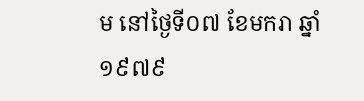ម នៅថ្ងៃទី០៧ ខែមករា ឆ្នាំ១៩៧៩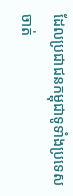ដែលប្រជាជនកម្ពុជាទូទាំងប្រទេស ចាត់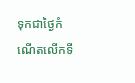ទុកជាថ្ងៃកំណើតលើកទី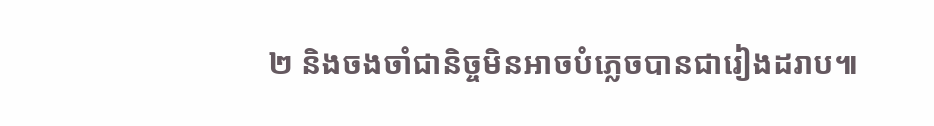២ និងចងចាំជានិច្ចមិនអាចបំភ្លេចបានជារៀងដរាប៕